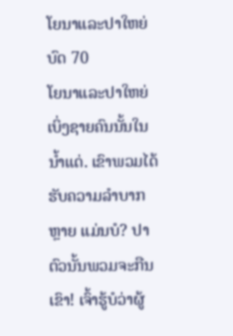ໂຍນາແລະປາໃຫຍ່
ບົດ 70
ໂຍນາແລະປາໃຫຍ່
ເບິ່ງຊາຍຄົນນັ້ນໃນນ້ຳແດ່. ເຂົາພວມໄດ້ຮັບຄວາມລຳບາກຫຼາຍ ແມ່ນບໍ? ປາຕົວນັ້ນພວມຈະກືນເຂົາ! ເຈົ້າຮູ້ບໍວ່າຜູ້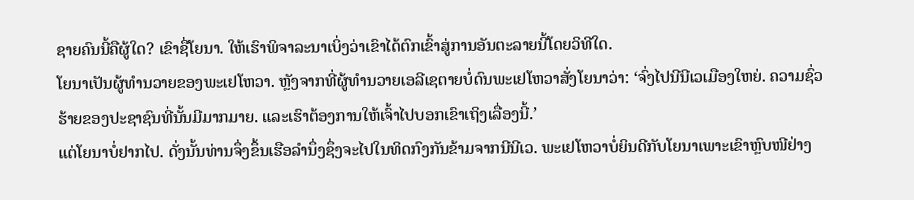ຊາຍຄົນນີ້ຄືຜູ້ໃດ? ເຂົາຊື່ໂຍນາ. ໃຫ້ເຮົາພິຈາລະນາເບິ່ງວ່າເຂົາໄດ້ຕົກເຂົ້າສູ່ການອັນຕະລາຍນີ້ໂດຍວິທີໃດ.
ໂຍນາເປັນຜູ້ທຳນວາຍຂອງພະເຢໂຫວາ. ຫຼັງຈາກທີ່ຜູ້ທຳນວາຍເອລີເຊຕາຍບໍ່ດົນພະເຢໂຫວາສັ່ງໂຍນາວ່າ: ‘ຈົ່ງໄປນີນີເວເມືອງໃຫຍ່. ຄວາມຊົ່ວຮ້າຍຂອງປະຊາຊົນທີ່ນັ້ນມີມາກມາຍ. ແລະເຮົາຕ້ອງການໃຫ້ເຈົ້າໄປບອກເຂົາເຖິງເລື່ອງນີ້.’
ແຕ່ໂຍນາບໍ່ຢາກໄປ. ດັ່ງນັ້ນທ່ານຈຶ່ງຂຶ້ນເຮືອລຳນຶ່ງຊຶ່ງຈະໄປໃນທິດກົງກັນຂ້າມຈາກນີນີເວ. ພະເຢໂຫວາບໍ່ຍິນດີກັບໂຍນາເພາະເຂົາຫຼົບໜີຢ່າງ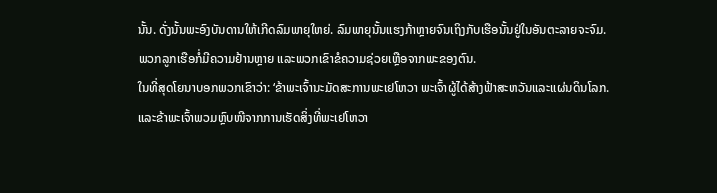ນັ້ນ. ດັ່ງນັ້ນພະອົງບັນດານໃຫ້ເກີດລົມພາຍຸໃຫຍ່. ລົມພາຍຸນັ້ນແຮງກ້າຫຼາຍຈົນເຖິງກັບເຮືອນັ້ນຢູ່ໃນອັນຕະລາຍຈະຈົມ. ພວກລູກເຮືອກໍ່ມີຄວາມຢ້ານຫຼາຍ ແລະພວກເຂົາຂໍຄວາມຊ່ວຍເຫຼືອຈາກພະຂອງຕົນ.
ໃນທີ່ສຸດໂຍນາບອກພວກເຂົາວ່າ: ‘ຂ້າພະເຈົ້ານະມັດສະການພະເຢໂຫວາ ພະເຈົ້າຜູ້ໄດ້ສ້າງຟ້າສະຫວັນແລະແຜ່ນດິນໂລກ. ແລະຂ້າພະເຈົ້າພວມຫຼົບໜີຈາກການເຮັດສິ່ງທີ່ພະເຢໂຫວາ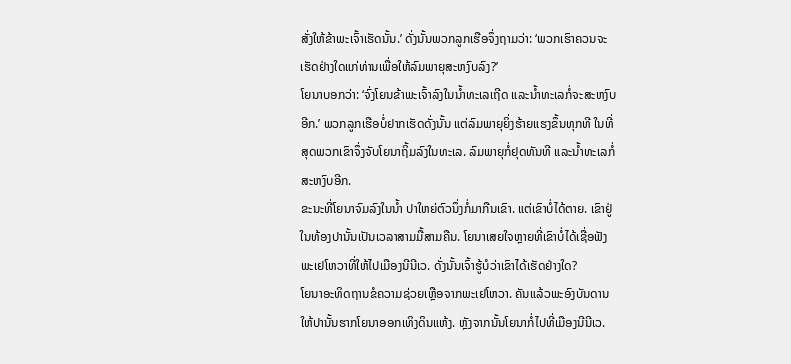ສັ່ງໃຫ້ຂ້າພະເຈົ້າເຮັດນັ້ນ.’ ດັ່ງນັ້ນພວກລູກເຮືອຈຶ່ງຖາມວ່າ: ‘ພວກເຮົາຄວນຈະເຮັດຢ່າງໃດແກ່ທ່ານເພື່ອໃຫ້ລົມພາຍຸສະຫງົບລົງ?’
ໂຍນາບອກວ່າ: ‘ຈົ່ງໂຍນຂ້າພະເຈົ້າລົງໃນນ້ຳທະເລເຖີດ ແລະນ້ຳທະເລກໍ່ຈະສະຫງົບອີກ.’ ພວກລູກເຮືອບໍ່ຢາກເຮັດດັ່ງນັ້ນ ແຕ່ລົມພາຍຸຍິ່ງຮ້າຍແຮງຂຶ້ນທຸກທີ ໃນທີ່ສຸດພວກເຂົາຈຶ່ງຈັບໂຍນາຖິ້ມລົງໃນທະເລ. ລົມພາຍຸກໍ່ຢຸດທັນທີ ແລະນ້ຳທະເລກໍ່ສະຫງົບອີກ.
ຂະນະທີ່ໂຍນາຈົມລົງໃນນ້ຳ ປາໃຫຍ່ຕົວນຶ່ງກໍ່ມາກືນເຂົາ. ແຕ່ເຂົາບໍ່ໄດ້ຕາຍ. ເຂົາຢູ່ໃນທ້ອງປານັ້ນເປັນເວລາສາມມື້ສາມຄືນ. ໂຍນາເສຍໃຈຫຼາຍທີ່ເຂົາບໍ່ໄດ້ເຊື່ອຟັງພະເຢໂຫວາທີ່ໃຫ້ໄປເມືອງນີນີເວ. ດັ່ງນັ້ນເຈົ້າຮູ້ບໍວ່າເຂົາໄດ້ເຮັດຢ່າງໃດ?
ໂຍນາອະທິດຖານຂໍຄວາມຊ່ວຍເຫຼືອຈາກພະເຢໂຫວາ. ຄັນແລ້ວພະອົງບັນດານໃຫ້ປານັ້ນຮາກໂຍນາອອກເທິງດິນແຫ້ງ. ຫຼັງຈາກນັ້ນໂຍນາກໍ່ໄປທີ່ເມືອງນີນີເວ.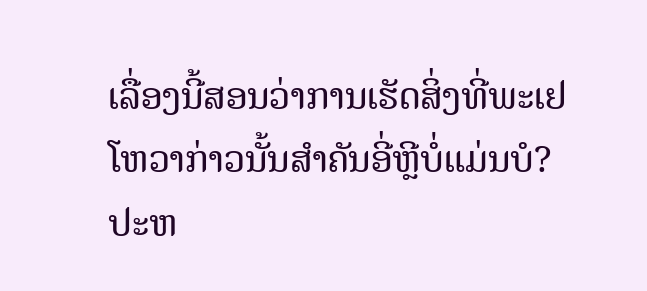ເລື່ອງນີ້ສອນວ່າການເຮັດສິ່ງທີ່ພະເຢໂຫວາກ່າວນັ້ນສຳຄັນອີ່ຫຼີບໍ່ແມ່ນບໍ?
ປະຫ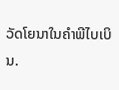ວັດໂຍນາໃນຄຳພີໄບເບິນ.